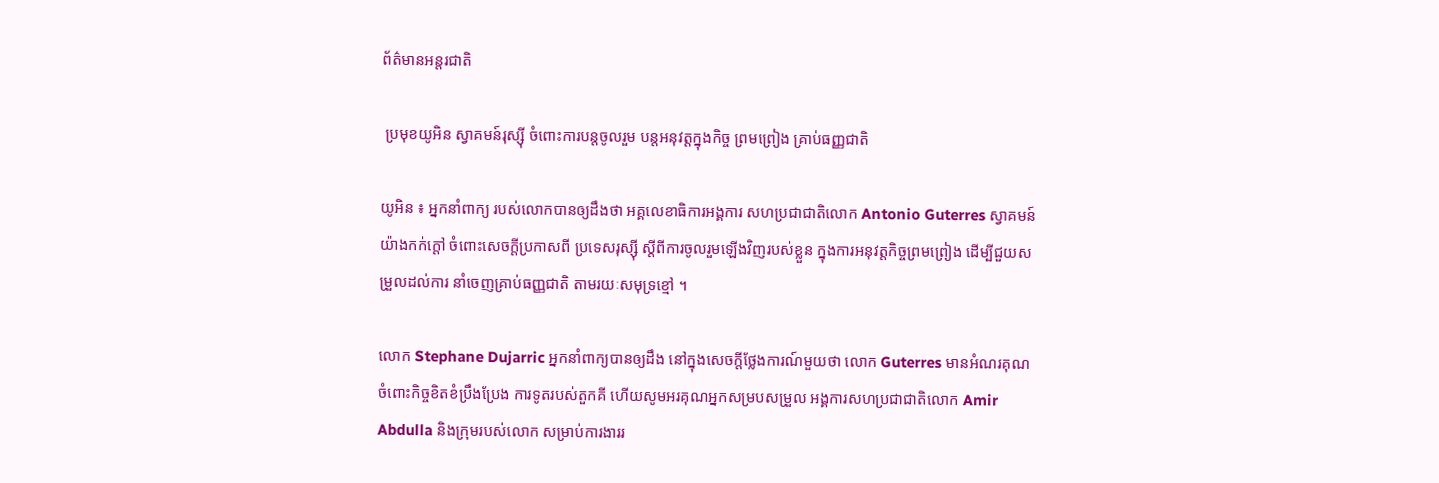ព័ត៌មានអន្តរជាតិ

 ប្រមុខយូអិន ស្វាគមន៍រុស្ស៊ី ចំពោះការបន្ដចូលរួម បន្ដអនុវត្ដក្នុងកិច្ច ព្រមព្រៀង គ្រាប់ធញ្ញជាតិ

យូអិន ៖ អ្នកនាំពាក្យ របស់លោកបានឲ្យដឹងថា អគ្គលេខាធិការអង្គការ សហប្រជាជាតិលោក Antonio Guterres ស្វាគមន៍យ៉ាងកក់ក្តៅ ចំពោះសេចក្តីប្រកាសពី ប្រទេសរុស្ស៊ី ស្តីពីការចូលរួមឡើងវិញរបស់ខ្លួន ក្នុងការអនុវត្តកិច្ចព្រមព្រៀង ដើម្បីជួយសម្រួលដល់ការ នាំចេញគ្រាប់ធញ្ញជាតិ តាមរយៈសមុទ្រខ្មៅ ។

លោក Stephane Dujarric អ្នកនាំពាក្យបានឲ្យដឹង នៅក្នុងសេចក្តីថ្លែងការណ៍មួយថា លោក Guterres មានអំណរគុណ ចំពោះកិច្ចខិតខំប្រឹងប្រែង ការទូតរបស់តួកគី ហើយសូមអរគុណអ្នកសម្របសម្រួល អង្គការសហប្រជាជាតិលោក Amir Abdulla និងក្រុមរបស់លោក សម្រាប់ការងាររ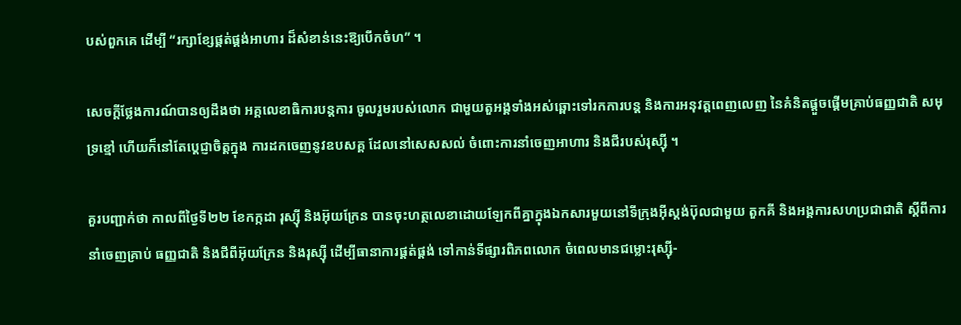បស់ពួកគេ ដើម្បី “រក្សាខ្សែផ្គត់ផ្គង់អាហារ ដ៏សំខាន់នេះឱ្យបើកចំហ” ។

សេចក្តីថ្លែងការណ៍បានឲ្យដឹងថា អគ្គលេខាធិការបន្តការ ចូលរួមរបស់លោក ជាមួយតួអង្គទាំងអស់ឆ្ពោះទៅរកការបន្ត និងការអនុវត្តពេញលេញ នៃគំនិតផ្តួចផ្តើមគ្រាប់ធញ្ញជាតិ សមុទ្រខ្មៅ ហើយក៏នៅតែប្តេជ្ញាចិត្តក្នុង ការដកចេញនូវឧបសគ្គ ដែលនៅសេសសល់ ចំពោះការនាំចេញអាហារ និងជីរបស់រុស្ស៊ី ។

គួរបញ្ជាក់ថា កាលពីថ្ងៃទី២២ ខែកក្កដា រុស្ស៊ី និងអ៊ុយក្រែន បានចុះហត្ថលេខាដោយឡែកពីគ្នាក្នុងឯកសារមួយនៅទីក្រុងអ៊ីស្តង់ប៊ុលជាមួយ តួកគី និងអង្គការសហប្រជាជាតិ ស្តីពីការនាំចេញគ្រាប់ ធញ្ញជាតិ និងជីពីអ៊ុយក្រែន និងរុស្ស៊ី ដើម្បីធានាការផ្គត់ផ្គង់ ទៅកាន់ទីផ្សារពិភពលោក ចំពេលមានជម្លោះរុស្ស៊ី-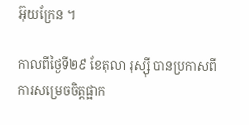អ៊ុយក្រែន ។

កាលពីថ្ងៃទី២៩ ខែតុលា រុស្ស៊ី បានប្រកាសពីការសម្រេចចិត្តផ្អាក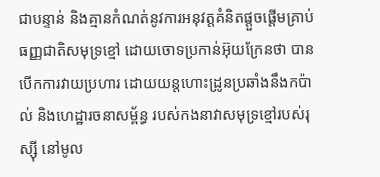ជាបន្ទាន់ និងគ្មានកំណត់នូវការអនុវត្តគំនិតផ្តួចផ្តើមគ្រាប់ធញ្ញជាតិសមុទ្រខ្មៅ ដោយចោទប្រកាន់អ៊ុយក្រែនថា បានបើកការវាយប្រហារ ដោយយន្តហោះដ្រូនប្រឆាំងនឹងកប៉ាល់ និងហេដ្ឋារចនាសម្ព័ន្ធ របស់កងនាវាសមុទ្រខ្មៅរបស់រុស្ស៊ី នៅមូល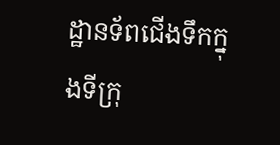ដ្ឋានទ័ពជើងទឹកក្នុងទីក្រុ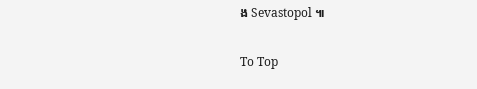ង Sevastopol ៕

To Top